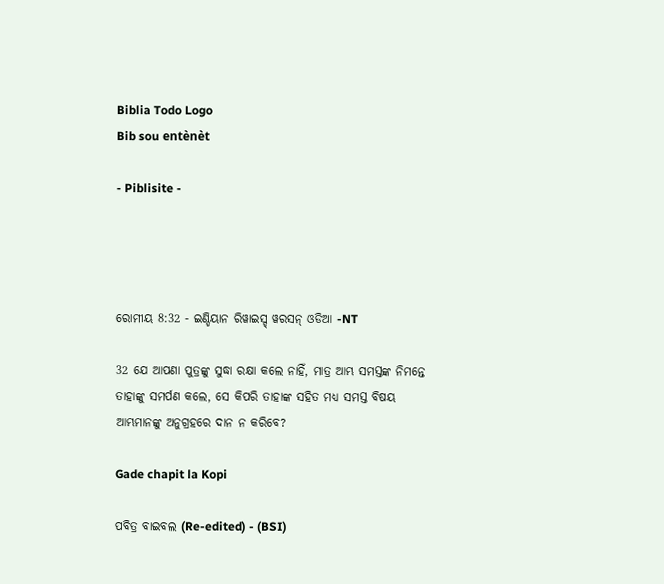Biblia Todo Logo
Bib sou entènèt

- Piblisite -




ରୋମୀୟ 8:32 - ଇଣ୍ଡିୟାନ ରିୱାଇସ୍ଡ୍ ୱରସନ୍ ଓଡିଆ -NT

32 ଯେ ଆପଣା ପୁତ୍ରଙ୍କୁ ସୁଦ୍ଧା ରକ୍ଷା କଲେ ନାହିଁ, ମାତ୍ର ଆମ୍ଭ ସମସ୍ତଙ୍କ ନିମନ୍ତେ ତାହାଙ୍କୁ ସମର୍ପଣ କଲେ, ସେ କିପରି ତାହାଙ୍କ ସହିତ ମଧ୍ୟ ସମସ୍ତ ବିଷୟ ଆମ୍ଭମାନଙ୍କୁ ଅନୁଗ୍ରହରେ ଦାନ ନ କରିବେ?

Gade chapit la Kopi

ପବିତ୍ର ବାଇବଲ (Re-edited) - (BSI)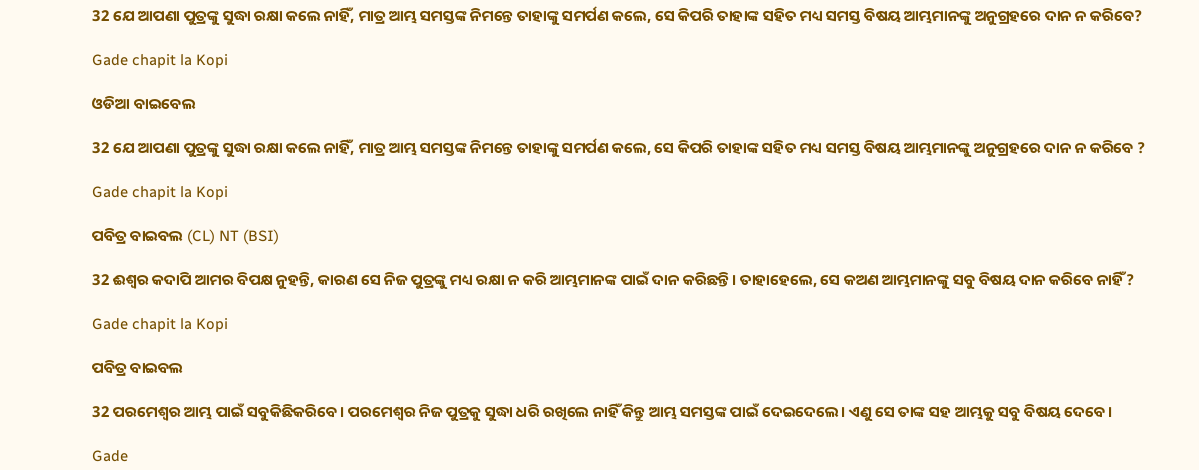32 ଯେ ଆପଣା ପୁତ୍ରଙ୍କୁ ସୁଦ୍ଧା ରକ୍ଷା କଲେ ନାହିଁ, ମାତ୍ର ଆମ୍ଭ ସମସ୍ତଙ୍କ ନିମନ୍ତେ ତାହାଙ୍କୁ ସମର୍ପଣ କଲେ, ସେ କିପରି ତାହାଙ୍କ ସହିତ ମଧ୍ୟ ସମସ୍ତ ବିଷୟ ଆମ୍ଭମାନଙ୍କୁ ଅନୁଗ୍ରହରେ ଦାନ ନ କରିବେ?

Gade chapit la Kopi

ଓଡିଆ ବାଇବେଲ

32 ଯେ ଆପଣା ପୁତ୍ରଙ୍କୁ ସୁଦ୍ଧା ରକ୍ଷା କଲେ ନାହିଁ, ମାତ୍ର ଆମ୍ଭ ସମସ୍ତଙ୍କ ନିମନ୍ତେ ତାହାଙ୍କୁ ସମର୍ପଣ କଲେ, ସେ କିପରି ତାହାଙ୍କ ସହିତ ମଧ୍ୟ ସମସ୍ତ ବିଷୟ ଆମ୍ଭମାନଙ୍କୁ ଅନୁଗ୍ରହରେ ଦାନ ନ କରିବେ ?

Gade chapit la Kopi

ପବିତ୍ର ବାଇବଲ (CL) NT (BSI)

32 ଈଶ୍ୱର କଦାପି ଆମର ବିପକ୍ଷ ନୁହନ୍ତି, କାରଣ ସେ ନିଜ ପୁତ୍ରଙ୍କୁ ମଧ୍ୟ ରକ୍ଷା ନ କରି ଆମ୍ଭମାନଙ୍କ ପାଇଁ ଦାନ କରିଛନ୍ତି। ତାହାହେଲେ, ସେ କଅଣ ଆମ୍ଭମାନଙ୍କୁ ସବୁ ବିଷୟ ଦାନ କରିବେ ନାହିଁ?

Gade chapit la Kopi

ପବିତ୍ର ବାଇବଲ

32 ପରମେଶ୍ୱର ଆମ୍ଭ ପାଇଁ ସବୁକିଛିକରିବେ। ପରମେଶ୍ୱର ନିଜ ପୁତ୍ରକୁ ସୁଦ୍ଧା ଧରି ରଖିଲେ ନାହିଁ କିନ୍ତୁ ଆମ୍ଭ ସମସ୍ତଙ୍କ ପାଇଁ ଦେଇଦେଲେ। ଏଣୁ ସେ ତାଙ୍କ ସହ ଆମ୍ଭକୁ ସବୁ ବିଷୟ ଦେବେ।

Gade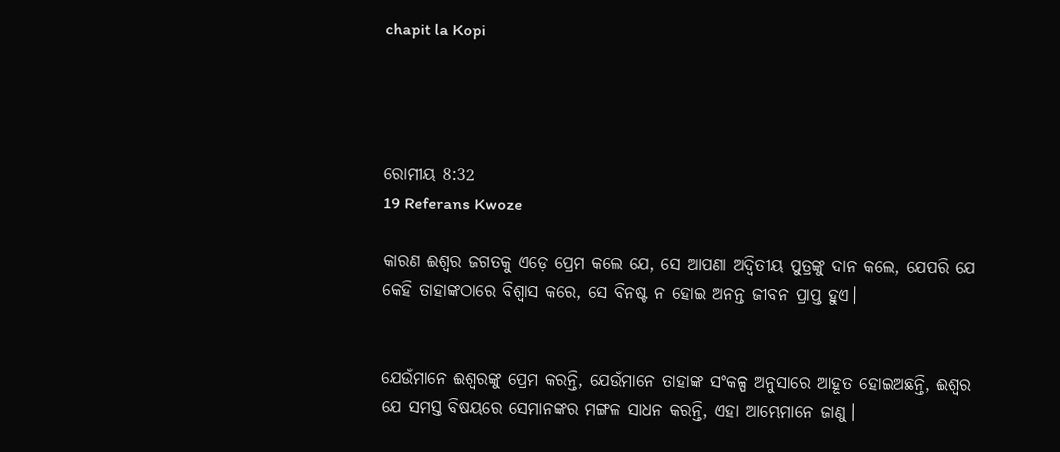chapit la Kopi




ରୋମୀୟ 8:32
19 Referans Kwoze

କାରଣ ଈଶ୍ବର ଜଗତକୁ ଏଡ଼େ ପ୍ରେମ କଲେ ଯେ, ସେ ଆପଣା ଅଦ୍ୱିତୀୟ ପୁତ୍ରଙ୍କୁ ଦାନ କଲେ, ଯେପରି ଯେ କେହି ତାହାଙ୍କଠାରେ ବିଶ୍ୱାସ କରେ, ସେ ବିନଷ୍ଟ ନ ହୋଇ ଅନନ୍ତ ଜୀବନ ପ୍ରାପ୍ତ ହୁଏ।


ଯେଉଁମାନେ ଈଶ୍ବରଙ୍କୁ ପ୍ରେମ କରନ୍ତି, ଯେଉଁମାନେ ତାହାଙ୍କ ସଂକଳ୍ପ ଅନୁସାରେ ଆହୂତ ହୋଇଅଛନ୍ତି, ଈଶ୍ବର ଯେ ସମସ୍ତ ବିଷୟରେ ସେମାନଙ୍କର ମଙ୍ଗଳ ସାଧନ କରନ୍ତି, ଏହା ଆମ୍ଭେମାନେ ଜାଣୁ।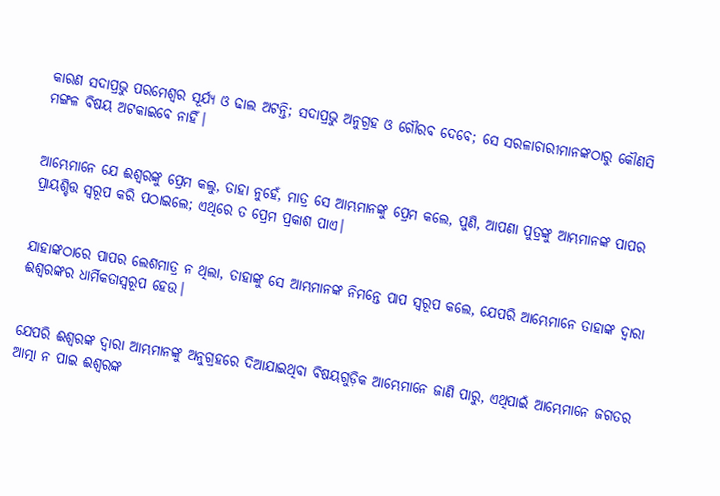କାରଣ ସଦାପ୍ରଭୁ ପରମେଶ୍ୱର ସୂର୍ଯ୍ୟ ଓ ଢାଲ ଅଟନ୍ତି; ସଦାପ୍ରଭୁ ଅନୁଗ୍ରହ ଓ ଗୌରବ ଦେବେ; ସେ ସରଳାଚାରୀମାନଙ୍କଠାରୁ କୌଣସି ମଙ୍ଗଳ ବିଷୟ ଅଟକାଇବେ ନାହିଁ।


ଆମ୍ଭେମାନେ ଯେ ଈଶ୍ବରଙ୍କୁ ପ୍ରେମ କଲୁ, ତାହା ନୁହେଁ, ମାତ୍ର ସେ ଆମ୍ଭମାନଙ୍କୁ ପ୍ରେମ କଲେ, ପୁଣି, ଆପଣା ପୁତ୍ରଙ୍କୁ ଆମ୍ଭମାନଙ୍କ ପାପର ପ୍ରାୟଶ୍ଚିତ୍ତ ସ୍ୱରୂପ କରି ପଠାଇଲେ; ଏଥିରେ ତ ପ୍ରେମ ପ୍ରକାଶ ପାଏ।


ଯାହାଙ୍କଠାରେ ପାପର ଲେଶମାତ୍ର ନ ଥିଲା, ତାହାଙ୍କୁ ସେ ଆମ୍ଭମାନଙ୍କ ନିମନ୍ତେ ପାପ ସ୍ୱରୂପ କଲେ, ଯେପରି ଆମ୍ଭେମାନେ ତାହାଙ୍କ ଦ୍ୱାରା ଈଶ୍ବରଙ୍କର ଧାର୍ମିକତାସ୍ୱରୂପ ହେଉ।


ଯେପରି ଈଶ୍ବରଙ୍କ ଦ୍ୱାରା ଆମ୍ଭମାନଙ୍କୁ ଅନୁଗ୍ରହରେ ଦିଆଯାଇଥିବା ବିଷୟଗୁଡ଼ିକ ଆମ୍ଭେମାନେ ଜାଣି ପାରୁ, ଏଥିପାଇଁ ଆମ୍ଭେମାନେ ଜଗତର ଆତ୍ମା ନ ପାଇ ଈଶ୍ବରଙ୍କ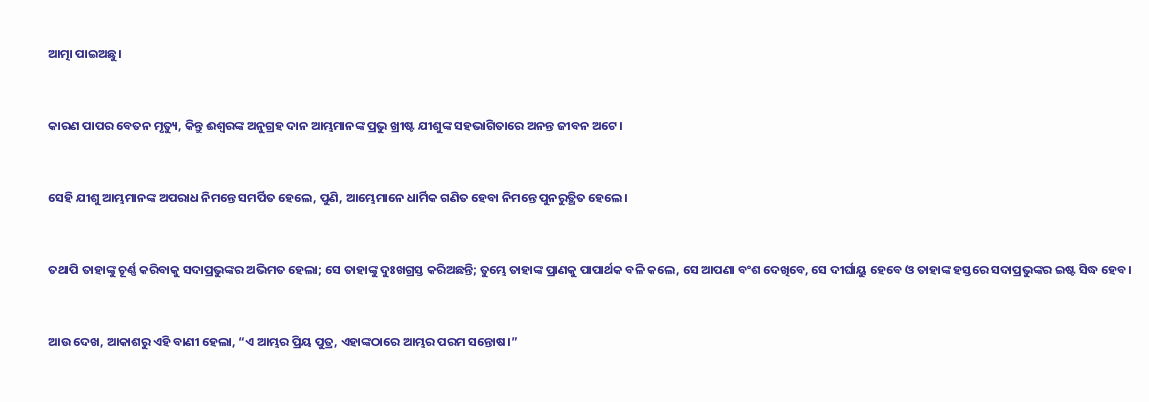ଆତ୍ମା ପାଇଅଛୁ।


କାରଣ ପାପର ବେତନ ମୃତ୍ୟୁ, କିନ୍ତୁ ଈଶ୍ବରଙ୍କ ଅନୁଗ୍ରହ ଦାନ ଆମ୍ଭମାନଙ୍କ ପ୍ରଭୁ ଖ୍ରୀଷ୍ଟ ଯୀଶୁଙ୍କ ସହଭାଗିତାରେ ଅନନ୍ତ ଜୀବନ ଅଟେ।


ସେହି ଯୀଶୁ ଆମ୍ଭମାନଙ୍କ ଅପରାଧ ନିମନ୍ତେ ସମର୍ପିତ ହେଲେ, ପୁଣି, ଆମ୍ଭେମାନେ ଧାର୍ମିକ ଗଣିତ ହେବା ନିମନ୍ତେ ପୁନରୁତ୍ଥିତ ହେଲେ।


ତଥାପି ତାହାଙ୍କୁ ଚୂର୍ଣ୍ଣ କରିବାକୁ ସଦାପ୍ରଭୁଙ୍କର ଅଭିମତ ହେଲା; ସେ ତାହାଙ୍କୁ ଦୁଃଖଗ୍ରସ୍ତ କରିଅଛନ୍ତି; ତୁମ୍ଭେ ତାହାଙ୍କ ପ୍ରାଣକୁ ପାପାର୍ଥକ ବଳି କଲେ, ସେ ଆପଣା ବଂଶ ଦେଖିବେ, ସେ ଦୀର୍ଘାୟୁ ହେବେ ଓ ତାହାଙ୍କ ହସ୍ତରେ ସଦାପ୍ରଭୁଙ୍କର ଇଷ୍ଟ ସିଦ୍ଧ ହେବ।


ଆଉ ଦେଖ, ଆକାଶରୁ ଏହି ବାଣୀ ହେଲା, “ଏ ଆମ୍ଭର ପ୍ରିୟ ପୁତ୍ର, ଏହାଙ୍କଠାରେ ଆମ୍ଭର ପରମ ସନ୍ତୋଷ।”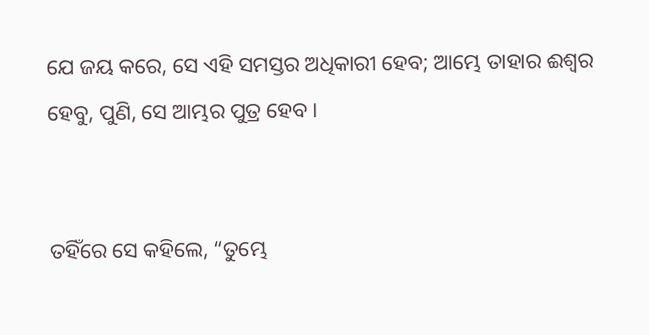ଯେ ଜୟ କରେ, ସେ ଏହି ସମସ୍ତର ଅଧିକାରୀ ହେବ; ଆମ୍ଭେ ତାହାର ଈଶ୍ବର ହେବୁ, ପୁଣି, ସେ ଆମ୍ଭର ପୁତ୍ର ହେବ।


ତହିଁରେ ସେ କହିଲେ, “ତୁମ୍ଭେ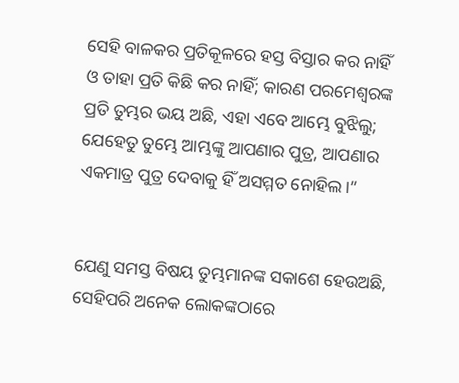ସେହି ବାଳକର ପ୍ରତିକୂଳରେ ହସ୍ତ ବିସ୍ତାର କର ନାହିଁ ଓ ତାହା ପ୍ରତି କିଛି କର ନାହିଁ; କାରଣ ପରମେଶ୍ୱରଙ୍କ ପ୍ରତି ତୁମ୍ଭର ଭୟ ଅଛି, ଏହା ଏବେ ଆମ୍ଭେ ବୁଝିଲୁ; ଯେହେତୁ ତୁମ୍ଭେ ଆମ୍ଭଙ୍କୁ ଆପଣାର ପୁତ୍ର, ଆପଣାର ଏକମାତ୍ର ପୁତ୍ର ଦେବାକୁ ହିଁ ଅସମ୍ମତ ନୋହିଲ।”


ଯେଣୁ ସମସ୍ତ ବିଷୟ ତୁମ୍ଭମାନଙ୍କ ସକାଶେ ହେଉଅଛି, ସେହିପରି ଅନେକ ଲୋକଙ୍କଠାରେ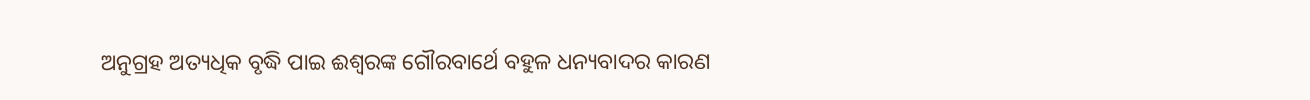ଅନୁଗ୍ରହ ଅତ୍ୟଧିକ ବୃଦ୍ଧି ପାଇ ଈଶ୍ବରଙ୍କ ଗୌରବାର୍ଥେ ବହୁଳ ଧନ୍ୟବାଦର କାରଣ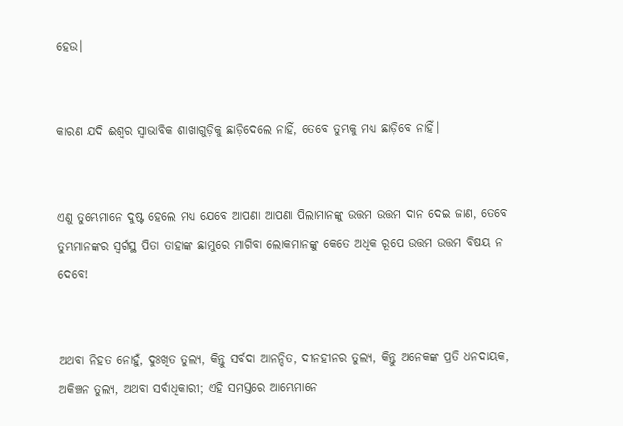ହେଉ।


କାରଣ ଯଦି ଈଶ୍ବର ସ୍ୱାଭାବିକ ଶାଖାଗୁଡ଼ିକୁ ଛାଡ଼ିଦେଲେ ନାହିଁ, ତେବେ ତୁମ୍ଭକୁ ମଧ୍ୟ ଛାଡ଼ିବେ ନାହିଁ।


ଏଣୁ ତୁମ୍ଭେମାନେ ଦୁଷ୍ଟ ହେଲେ ମଧ୍ୟ ଯେବେ ଆପଣା ଆପଣା ପିଲାମାନଙ୍କୁ ଉତ୍ତମ ଉତ୍ତମ ଦାନ ଦେଇ ଜାଣ, ତେବେ ତୁମ୍ଭମାନଙ୍କର ସ୍ୱର୍ଗସ୍ଥ ପିତା ତାହାଙ୍କ ଛାମୁରେ ମାଗିବା ଲୋକମାନଙ୍କୁ କେତେ ଅଧିକ ରୂପେ ଉତ୍ତମ ଉତ୍ତମ ବିଷୟ ନ ଦେବେ!


ଅଥବା ନିହତ ନୋହୁଁ, ଦୁଃଖିତ ତୁଲ୍ୟ, କିନ୍ତୁ ସର୍ବଦା ଆନନ୍ଦିତ, ଦୀନହୀନର ତୁଲ୍ୟ, କିନ୍ତୁ ଅନେକଙ୍କ ପ୍ରତି ଧନଦାୟକ, ଅକିଞ୍ଚନ ତୁଲ୍ୟ, ଅଥବା ସର୍ବାଧିକାରୀ; ଏହି ସମସ୍ତରେ ଆମ୍ଭେମାନେ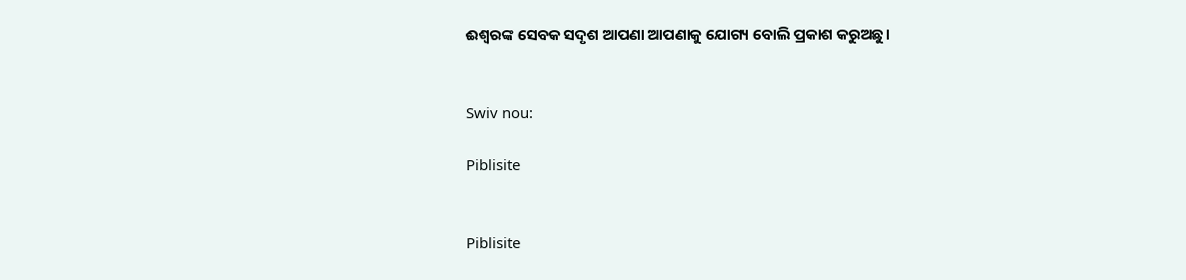ଈଶ୍ବରଙ୍କ ସେବକ ସଦୃଶ ଆପଣା ଆପଣାକୁ ଯୋଗ୍ୟ ବୋଲି ପ୍ରକାଶ କରୁଅଛୁ।


Swiv nou:

Piblisite


Piblisite